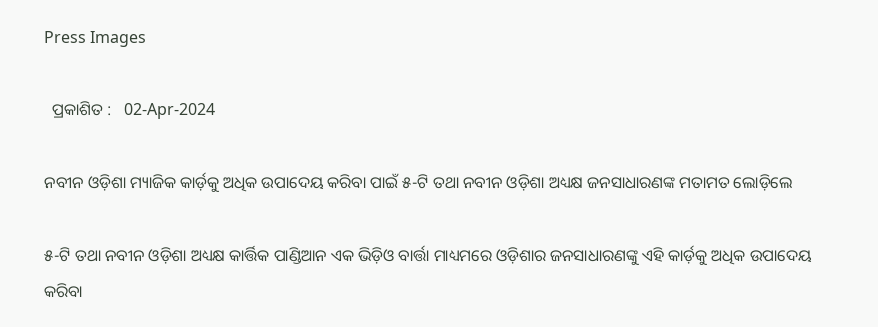Press Images

  ପ୍ରକାଶିତ :   02-Apr-2024

ନବୀନ ଓଡ଼ିଶା ମ୍ୟାଜିକ କାର୍ଡ଼କୁ ଅଧିକ ଉପାଦେୟ କରିବା ପାଇଁ ୫-ଟି ତଥା ନବୀନ ଓଡ଼ିଶା ଅଧ୍ୟକ୍ଷ ଜନସାଧାରଣଙ୍କ ମତାମତ ଲୋଡ଼ିଲେ

୫-ଟି ତଥା ନବୀନ ଓଡ଼ିଶା ଅଧ୍ୟକ୍ଷ କାର୍ତ୍ତିକ ପାଣ୍ଡିଆନ ଏକ ଭିଡ଼ିଓ ବାର୍ତ୍ତା ମାଧ୍ୟମରେ ଓଡ଼ିଶାର ଜନସାଧାରଣଙ୍କୁ ଏହି କାର୍ଡ଼କୁ ଅଧିକ ଉପାଦେୟ କରିବା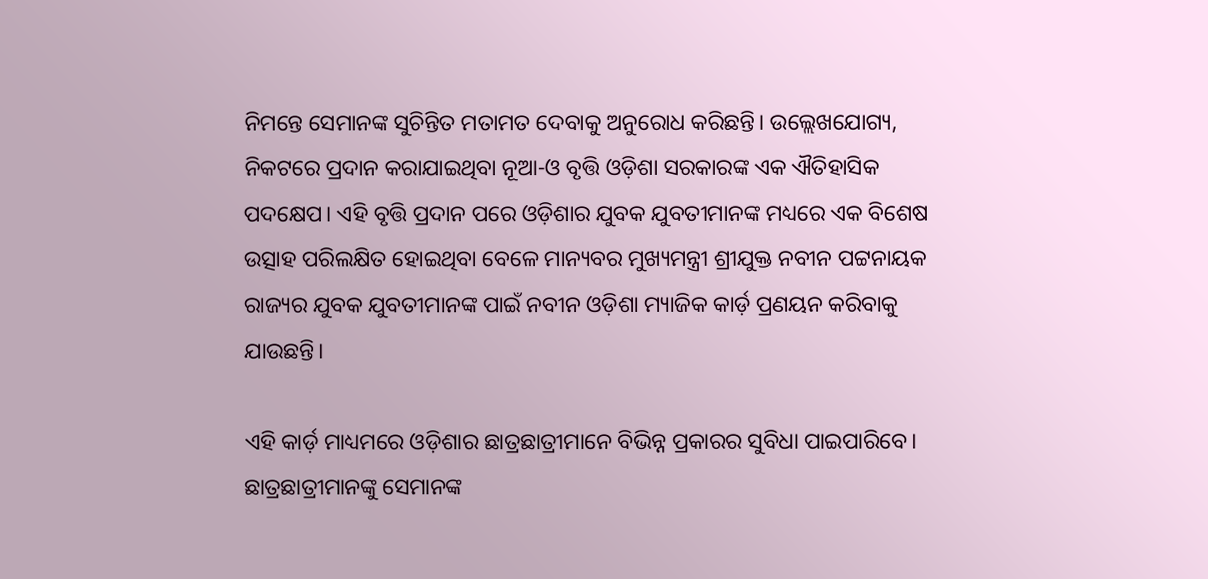ନିମନ୍ତେ ସେମାନଙ୍କ ସୁଚିନ୍ତିତ ମତାମତ ଦେବାକୁ ଅନୁରୋଧ କରିଛନ୍ତି। ଉଲ୍ଲେଖଯୋଗ୍ୟ, ନିକଟରେ ପ୍ରଦାନ କରାଯାଇଥିବା ନୂଆ-ଓ ବୃତ୍ତି ଓଡ଼ିଶା ସରକାରଙ୍କ ଏକ ଐତିହାସିକ ପଦକ୍ଷେପ। ଏହି ବୃତ୍ତି ପ୍ରଦାନ ପରେ ଓଡ଼ିଶାର ଯୁବକ ଯୁବତୀମାନଙ୍କ ମଧ୍ୟରେ ଏକ ବିଶେଷ ଉତ୍ସାହ ପରିଲକ୍ଷିତ ହୋଇଥିବା ବେଳେ ମାନ୍ୟବର ମୁଖ୍ୟମନ୍ତ୍ରୀ ଶ୍ରୀଯୁକ୍ତ ନବୀନ ପଟ୍ଟନାୟକ ରାଜ୍ୟର ଯୁବକ ଯୁବତୀମାନଙ୍କ ପାଇଁ ନବୀନ ଓଡ଼ିଶା ମ୍ୟାଜିକ କାର୍ଡ଼ ପ୍ରଣୟନ କରିବାକୁ ଯାଉଛନ୍ତି।

ଏହି କାର୍ଡ଼ ମାଧ୍ୟମରେ ଓଡ଼ିଶାର ଛାତ୍ରଛାତ୍ରୀମାନେ ବିଭିନ୍ନ ପ୍ରକାରର ସୁବିଧା ପାଇପାରିବେ। ଛାତ୍ରଛାତ୍ରୀମାନଙ୍କୁ ସେମାନଙ୍କ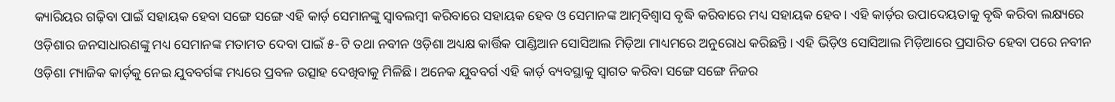କ୍ୟାରିୟର ଗଢ଼ିବା ପାଇଁ ସହାୟକ ହେବା ସଙ୍ଗେ ସଙ୍ଗେ ଏହି କାର୍ଡ଼ ସେମାନଙ୍କୁ ସ୍ୱାବଲମ୍ବୀ କରିବାରେ ସହାୟକ ହେବ ଓ ସେମାନଙ୍କ ଆତ୍ମବିଶ୍ୱାସ ବୃଦ୍ଧି କରିବାରେ ମଧ୍ୟ ସହାୟକ ହେବ। ଏହି କାର୍ଡ଼ର ଉପାଦେୟତାକୁ ବୃଦ୍ଧି କରିବା ଲକ୍ଷ୍ୟରେ ଓଡ଼ିଶାର ଜନସାଧାରଣଙ୍କୁ ମଧ୍ୟ ସେମାନଙ୍କ ମତାମତ ଦେବା ପାଇଁ ୫-ଟି ତଥା ନବୀନ ଓଡ଼ିଶା ଅଧ୍ୟକ୍ଷ କାର୍ତ୍ତିକ ପାଣ୍ଡିଆନ ସୋସିଆଲ ମିଡ଼ିଆ ମାଧ୍ୟମରେ ଅନୁରୋଧ କରିଛନ୍ତି। ଏହି ଭିଡ଼ିଓ ସୋସିଆଲ ମିଡ଼ିଆରେ ପ୍ରସାରିତ ହେବା ପରେ ନବୀନ ଓଡ଼ିଶା ମ୍ୟାଜିକ କାର୍ଡ଼କୁ ନେଇ ଯୁବବର୍ଗଙ୍କ ମଧ୍ୟରେ ପ୍ରବଳ ଉତ୍ସାହ ଦେଖିବାକୁ ମିଳିଛି। ଅନେକ ଯୁବବର୍ଗ ଏହି କାର୍ଡ଼ ବ୍ୟବସ୍ଥାକୁ ସ୍ୱାଗତ କରିବା ସଙ୍ଗେ ସଙ୍ଗେ ନିଜର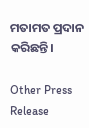ମତାମତ ପ୍ରଦାନ କରିଛନ୍ତି।

Other Press Release